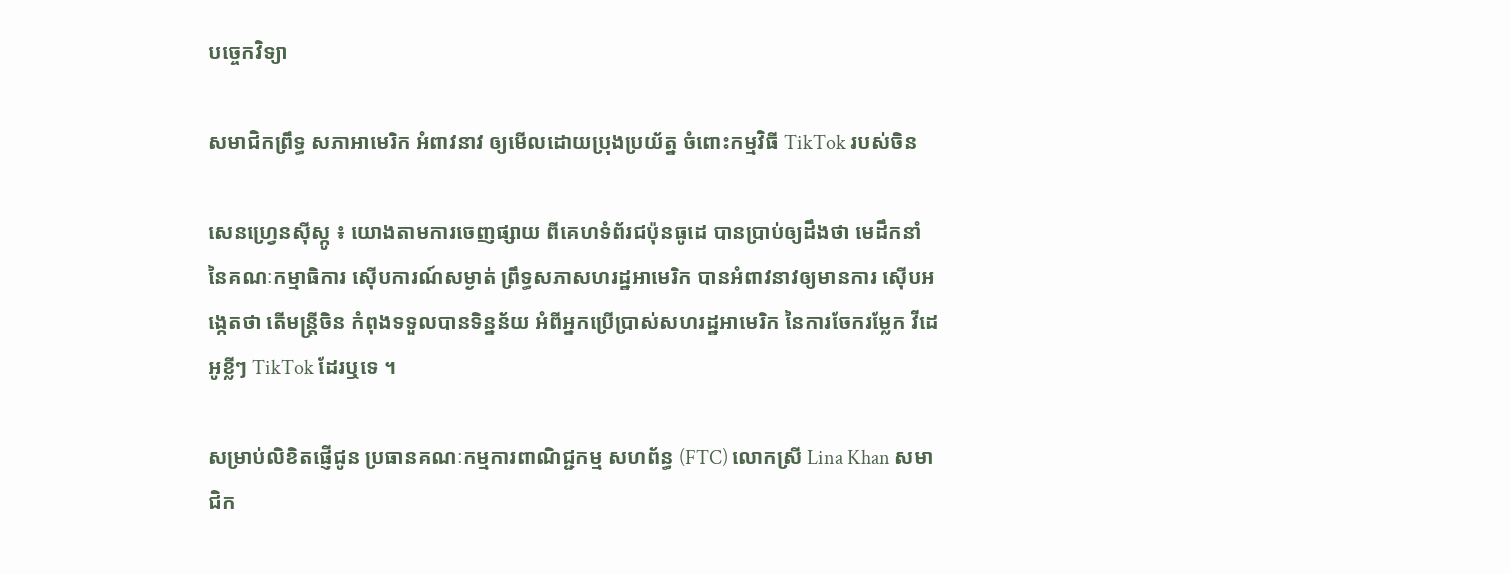បច្ចេកវិទ្យា

សមាជិកព្រឹទ្ធ សភាអាមេរិក អំពាវនាវ ឲ្យមើលដោយប្រុងប្រយ័ត្ន ចំពោះកម្មវិធី TikTok របស់ចិន

សេនហ្វ្រេនស៊ីស្កូ ៖ យោងតាមការចេញផ្សាយ ពីគេហទំព័រជប៉ុនធូដេ បានប្រាប់ឲ្យដឹងថា មេដឹកនាំ នៃគណៈកម្មាធិការ ស៊ើបការណ៍សម្ងាត់ ព្រឹទ្ធសភាសហរដ្ឋអាមេរិក បានអំពាវនាវឲ្យមានការ ស៊ើបអង្កេតថា តើមន្ត្រីចិន កំពុងទទួលបានទិន្នន័យ អំពីអ្នកប្រើប្រាស់សហរដ្ឋអាមេរិក នៃការចែករម្លែក វីដេអូខ្លីៗ TikTok ដែរឬទេ ។

សម្រាប់លិខិតផ្ញើជូន ប្រធានគណៈកម្មការពាណិជ្ជកម្ម សហព័ន្ធ (FTC) លោកស្រី Lina Khan សមាជិក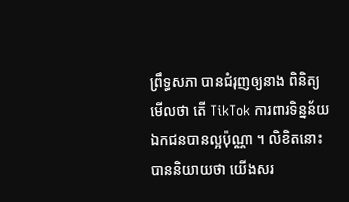ព្រឹទ្ធសភា បានជំរុញឲ្យនាង ពិនិត្យមើលថា តើ TikTok ការពារទិន្នន័យឯកជនបានល្អប៉ុណ្ណា ។ លិខិតនោះបាននិយាយថា យើងសរ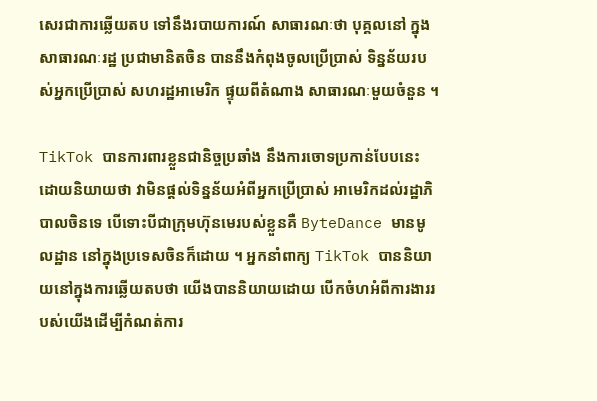សេរជាការឆ្លើយតប ទៅនឹងរបាយការណ៍ សាធារណៈថា បុគ្គលនៅ ក្នុងសាធារណៈរដ្ឋ ប្រជាមានិតចិន បាននឹងកំពុងចូលប្រើប្រាស់ ទិន្នន័យរបស់អ្នកប្រើប្រាស់ សហរដ្ឋអាមេរិក ផ្ទុយពីតំណាង សាធារណៈមួយចំនួន ។

TikTok បានការពារខ្លួនជានិច្ចប្រឆាំង នឹងការចោទប្រកាន់បែបនេះ ដោយនិយាយថា វាមិនផ្តល់ទិន្នន័យអំពីអ្នកប្រើប្រាស់ អាមេរិកដល់រដ្ឋាភិបាលចិនទេ បើទោះបីជាក្រុមហ៊ុនមេរបស់ខ្លួនគឺ ByteDance មានមូលដ្ឋាន នៅក្នុងប្រទេសចិនក៏ដោយ ។ អ្នកនាំពាក្យ TikTok បាននិយាយនៅក្នុងការឆ្លើយតបថា យើងបាននិយាយដោយ បើកចំហអំពីការងាររបស់យើងដើម្បីកំណត់ការ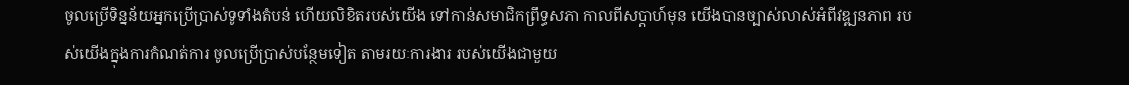ចូលប្រើទិន្នន័យអ្នកប្រើប្រាស់ទូទាំងតំបន់ ហើយលិខិតរបស់យើង ទៅកាន់សមាជិកព្រឹទ្ធសភា កាលពីសប្តាហ៍មុន យើងបានច្បាស់លាស់អំពីវឌ្ឍនភាព របស់យើងក្នុងការកំណត់ការ ចូលប្រើប្រាស់បន្ថែមទៀត តាមរយៈការងារ របស់យើងជាមួយ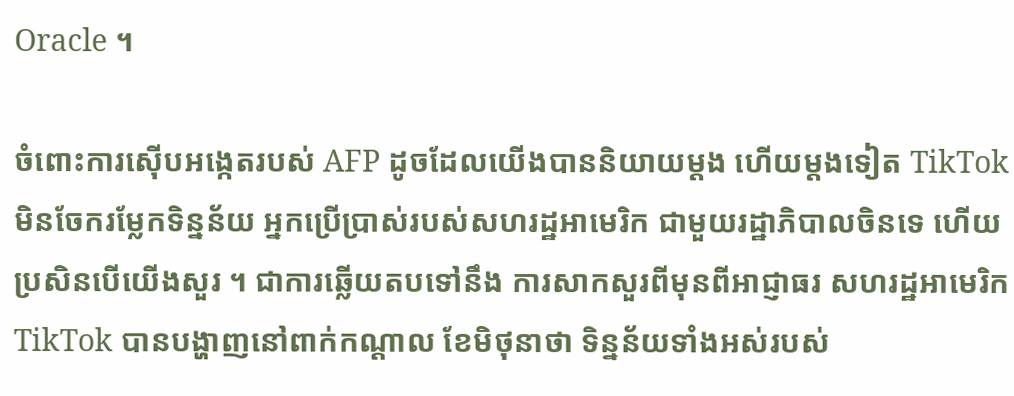Oracle ។

ចំពោះការស៊ើបអង្កេតរបស់ AFP ដូចដែលយើងបាននិយាយម្តង ហើយម្តងទៀត TikTok មិនចែករម្លែកទិន្នន័យ អ្នកប្រើប្រាស់របស់សហរដ្ឋអាមេរិក ជាមួយរដ្ឋាភិបាលចិនទេ ហើយប្រសិនបើយើងសួរ ។ ជាការឆ្លើយតបទៅនឹង ការសាកសួរពីមុនពីអាជ្ញាធរ សហរដ្ឋអាមេរិក TikTok បានបង្ហាញនៅពាក់កណ្តាល ខែមិថុនាថា ទិន្នន័យទាំងអស់របស់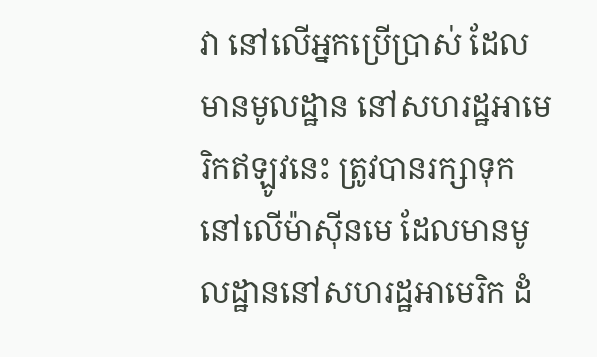វា នៅលើអ្នកប្រើប្រាស់ ដែលមានមូលដ្ឋាន នៅសហរដ្ឋអាមេរិកឥឡូវនេះ ត្រូវបានរក្សាទុកនៅលើម៉ាស៊ីនមេ ដែលមានមូលដ្ឋាននៅសហរដ្ឋអាមេរិក ដំ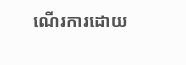ណើរការដោយ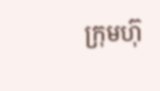ក្រុមហ៊ុ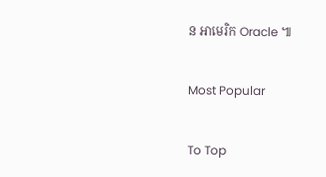ន អាមេរិក Oracle ៕

Most Popular

To Top